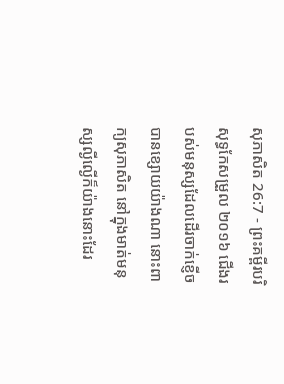សុភាសិត 26:7 - ព្រះគម្ពីរបរិសុទ្ធកែសម្រួល ២០១៦ ជើងរបស់មនុស្សដែលដើរចាក់ខ្ញើច បានខ្សោយយ៉ាងណា នោះពាក្យសុភាសិត នៅក្នុងមាត់មនុស្សល្ងីល្ងើក៏យ៉ាងនោះដែរ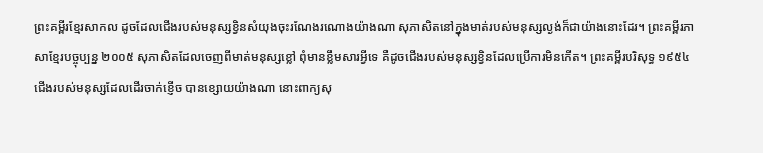ព្រះគម្ពីរខ្មែរសាកល ដូចដែលជើងរបស់មនុស្សខ្វិនសំយុងចុះរណែងរណោងយ៉ាងណា សុភាសិតនៅក្នុងមាត់របស់មនុស្សល្ងង់ក៏ជាយ៉ាងនោះដែរ។ ព្រះគម្ពីរភាសាខ្មែរបច្ចុប្បន្ន ២០០៥ សុភាសិតដែលចេញពីមាត់មនុស្សខ្លៅ ពុំមានខ្លឹមសារអ្វីទេ គឺដូចជើងរបស់មនុស្សខ្វិនដែលប្រើការមិនកើត។ ព្រះគម្ពីរបរិសុទ្ធ ១៩៥៤ ជើងរបស់មនុស្សដែលដើរចាក់ខ្ញើច បានខ្សោយយ៉ាងណា នោះពាក្យសុ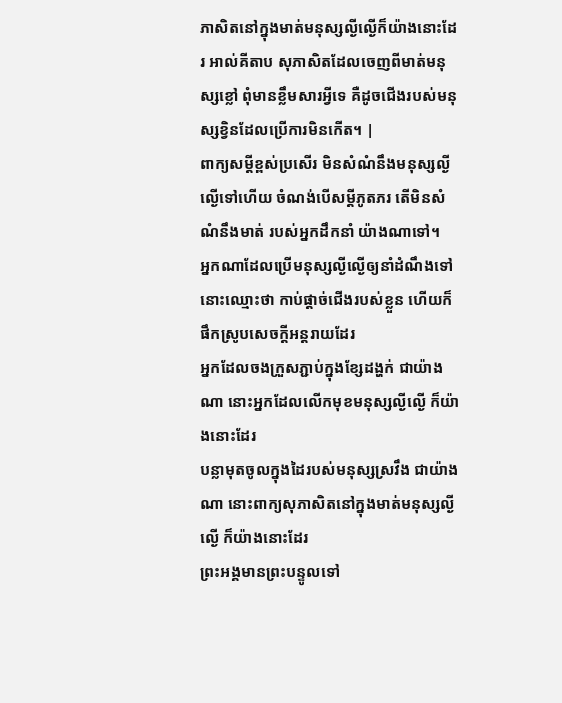ភាសិតនៅក្នុងមាត់មនុស្សល្ងីល្ងើក៏យ៉ាងនោះដែរ អាល់គីតាប សុភាសិតដែលចេញពីមាត់មនុស្សខ្លៅ ពុំមានខ្លឹមសារអ្វីទេ គឺដូចជើងរបស់មនុស្សខ្វិនដែលប្រើការមិនកើត។ |
ពាក្យសម្ដីខ្ពស់ប្រសើរ មិនសំណំនឹងមនុស្សល្ងីល្ងើទៅហើយ ចំណង់បើសម្ដីភូតភរ តើមិនសំណំនឹងមាត់ របស់អ្នកដឹកនាំ យ៉ាងណាទៅ។
អ្នកណាដែលប្រើមនុស្សល្ងីល្ងើឲ្យនាំដំណឹងទៅ នោះឈ្មោះថា កាប់ផ្តាច់ជើងរបស់ខ្លួន ហើយក៏ផឹកស្រូបសេចក្ដីអន្តរាយដែរ
អ្នកដែលចងក្រួសភ្ជាប់ក្នុងខ្សែដង្ហក់ ជាយ៉ាងណា នោះអ្នកដែលលើកមុខមនុស្សល្ងីល្ងើ ក៏យ៉ាងនោះដែរ
បន្លាមុតចូលក្នុងដៃរបស់មនុស្សស្រវឹង ជាយ៉ាងណា នោះពាក្យសុភាសិតនៅក្នុងមាត់មនុស្សល្ងីល្ងើ ក៏យ៉ាងនោះដែរ
ព្រះអង្គមានព្រះបន្ទូលទៅ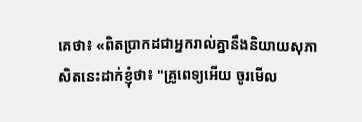គេថា៖ «ពិតប្រាកដជាអ្នករាល់គ្នានឹងនិយាយសុភាសិតនេះដាក់ខ្ញុំថា៖ "គ្រូពេទ្យអើយ ចូរមើល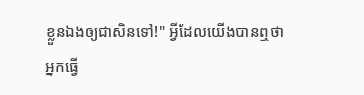ខ្លួនឯងឲ្យជាសិនទៅ!" អ្វីដែលយើងបានឮថា អ្នកធ្វើ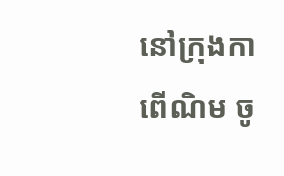នៅក្រុងកាពើណិម ចូ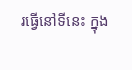រធ្វើនៅទីនេះ ក្នុង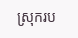ស្រុករប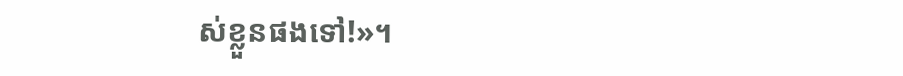ស់ខ្លួនផងទៅ!»។